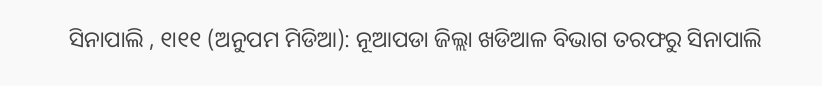ସିନାପାଲି , ୧ା୧୧ (ଅନୁପମ ମିଡିଆ): ନୂଆପଡା ଜିଲ୍ଲା ଖଡିଆଳ ବିଭାଗ ତରଫରୁ ସିନାପାଲି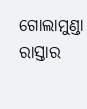ଗୋଲାମୁଣ୍ଡା ରାସ୍ତାର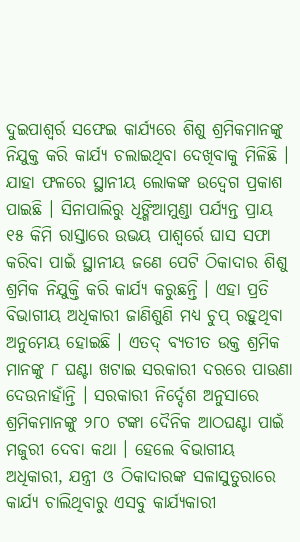ଦୁଇପାଶ୍ୱର୍ର ସଫେଇ କାର୍ଯ୍ୟରେ ଶିଶୁ ଶ୍ରମିକମାନଙ୍କୁ ନିଯୁକ୍ତ କରି କାର୍ଯ୍ୟ ଚଲାଇଥିବା ଦେଖିବାକୁ ମିଳିଛି । ଯାହା ଫଳରେ ସ୍ଥାନୀୟ ଲୋକଙ୍କ ଉଦ୍ବେଗ ପ୍ରକାଶ ପାଇଛି । ସିନାପାଲିରୁ ଧିଙ୍ଗିଆମୁଣ୍ଡା ପର୍ଯ୍ୟନ୍ତ ପ୍ରାୟ ୧୫ କିମି ରାସ୍ତାରେ ଉଭୟ ପାଶ୍ୱର୍ରେ ଘାସ ସଫା କରିବା ପାଇଁ ସ୍ଥାନୀୟ ଜଣେ ପେଟି ଠିକାଦାର ଶିଶୁ ଶ୍ରମିକ ନିଯୁକ୍ତି କରି କାର୍ଯ୍ୟ କରୁଛନ୍ତି । ଏହା ପ୍ରତି ବିଭାଗୀୟ ଅଧିକାରୀ ଜାଣିଶୁଣି ମଧ୍ୟ ଚୁପ୍ ରହୁଥିବା ଅନୁମେୟ ହୋଇଛି । ଏତଦ୍ ବ୍ୟତୀତ ଉକ୍ତ ଶ୍ରମିକ ମାନଙ୍କୁ ୮ ଘଣ୍ଟା ଖଟାଇ ସରକାରୀ ଦରରେ ପାଉଣା ଦେଉନାହାଁନ୍ତି । ସରକାରୀ ନିର୍ଦ୍ଦେଶ ଅନୁସାରେ ଶ୍ରମିକମାନଙ୍କୁ ୨୮୦ ଟଙ୍କା ଦୈନିକ ଆଠଘଣ୍ଟା ପାଇଁ ମଜୁରୀ ଦେବା କଥା । ହେଲେ ବିଭାଗୀୟ ଅଧିକାରୀ, ଯନ୍ତ୍ରୀ ଓ ଠିକାଦାରଙ୍କ ସଳାସୁତୁରାରେ କାର୍ଯ୍ୟ ଚାଲିଥିବାରୁ ଏସବୁ କାର୍ଯ୍ୟକାରୀ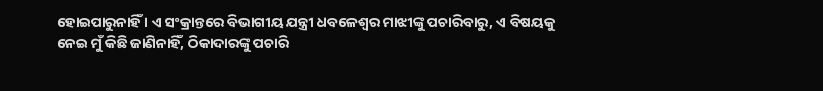ହୋଇପାରୁନାହିଁ । ଏ ସଂକ୍ରାନ୍ତରେ ବିଭାଗୀୟ ଯନ୍ତ୍ରୀ ଧବଳେଶ୍ୱର ମାଝୀଙ୍କୁ ପଚାରିବାରୁ, ଏ ବିଷୟକୁ ନେଇ ମୁଁ କିଛି ଜାଣିନାହିଁ, ଠିକାଦାରଙ୍କୁ ପଚାରି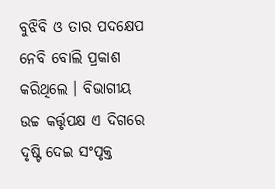ବୁଝିବି ଓ ତାର ପଦକ୍ଷେପ ନେବି ବୋଲି ପ୍ରକାଶ କରିଥିଲେ । ବିଭାଗୀୟ ଉଚ୍ଚ କର୍ତ୍ତୃପକ୍ଷ ଏ ଦିଗରେ ଦୃଷ୍ଟି ଦେଇ ସଂପୃକ୍ତ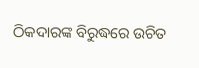ଠିକଦାରଙ୍କ ବିରୁଦ୍ଧରେ ଉଚିତ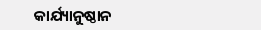କାର୍ଯ୍ୟାନୁଷ୍ଠାନ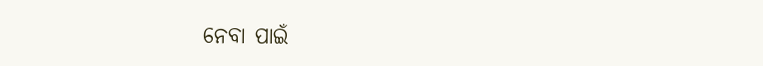ନେବା ପାଇଁ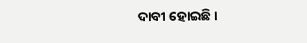ଦାବୀ ହୋଇଛି ।